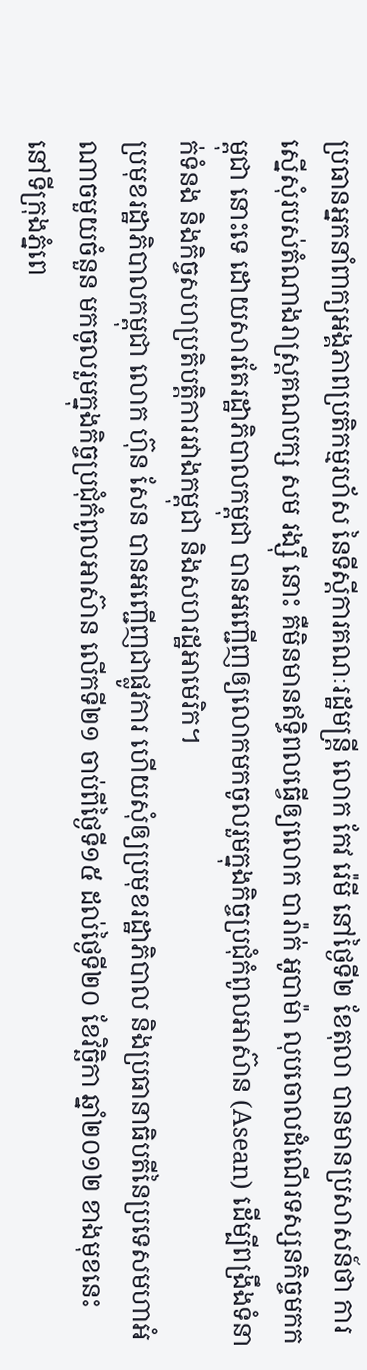ប្រធានអ្នកនាំពាក្យអង្គភាពប្រតិកម្មរហ័ស នៃទីស្ដីការគណៈរដ្ឋមន្ត្រី លោក កែវ រ៉េមី នៅថ្ងៃទី២ ខែតុលា បានមានប្រសាសន៍ថា ការស្នើសុំរបស់តំណាងរាស្ត្រគណបក្ស សម រង្ស៊ី នោះ គឺមិនមានឥទ្ធិពលធ្វើឲ្យលោក បារ៉ាក់ អូបាម៉ា លុបចោលដំណើរទស្សនកិច្ចមកកម្ពុជា នោះទេ ដោយសារតែរដ្ឋាភិបាលកម្ពុជា បានអញ្ជើញឲ្យលោកមកចូលរួមក្នុងកិច្ចប្រជុំកំពូលអាស៊ាន (Asean) ដើម្បីពង្រឹងទំនាក់ទំនង និងកិច្ចសហប្រតិបត្តិការរវាងកម្ពុជា និងសហរដ្ឋអាមេរិក។
ប្រមុខរដ្ឋាភិបាលកម្ពុជា លោក ហ៊ុន សែន បានអញ្ជើញជាផ្លូវការ ហើយសុំឲ្យប្រមុខរដ្ឋាភិបាល និងប្រធានាធិបតីនៃប្រទេសមហាអំណាចមួយចំនួន មកចូលរួមក្នុងកិច្ចប្រជុំកំពូលអាស៊ាន លើកទី២១ ចាប់ពីថ្ងៃទី១៥ ដល់ថ្ងៃទី២០ ខែវិច្ឆិកា ឆ្នាំ២០១២ ខាងមុខនេះ នៅទីក្រុងភ្នំពេ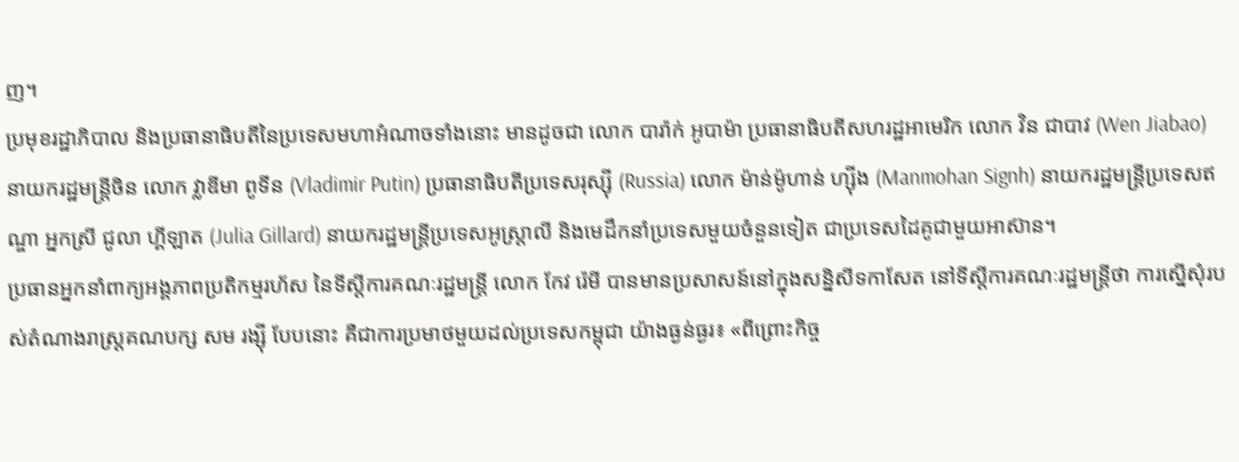ញ។
ប្រមុខរដ្ឋាភិបាល និងប្រធានាធិបតីនៃប្រទេសមហាអំណាចទាំងនោះ មានដូចជា លោក បារ៉ាក់ អូបាម៉ា ប្រធានាធិបតីសហរដ្ឋអាមេរិក លោក វិន ជាបាវ (Wen Jiabao) នាយករដ្ឋមន្ត្រីចិន លោក វ្លាឌីមា ពូទីន (Vladimir Putin) ប្រធានាធិបតីប្រទេសរុស្ស៊ី (Russia) លោក ម៉ាន់ម៉ូហាន់ ហ្ស៊ីង (Manmohan Signh) នាយករដ្ឋមន្ត្រីប្រទេសឥណ្ឌា អ្នកស្រី ជូលា ហ្គីឡាត (Julia Gillard) នាយករដ្ឋមន្ត្រីប្រទេសអូស្ត្រាលី និងមេដឹកនាំប្រទេសមួយចំនួនទៀត ជាប្រទេសដៃគូជាមួយអាស៊ាន។
ប្រធានអ្នកនាំពាក្យអង្គភាពប្រតិកម្មរហ័ស នៃទីស្ដីការគណៈរដ្ឋមន្ត្រី លោក កែវ រ៉េមី បានមានប្រសាសន៍នៅក្នុងសន្និសីទកាសែត នៅទីស្ដីការគណៈរដ្ឋមន្ត្រីថា ការស្នើសុំរបស់តំណាងរាស្ត្រគណបក្ស សម រង្ស៊ី បែបនោះ គឺជាការប្រមាថមួយដល់ប្រទេសកម្ពុជា យ៉ាងធ្ងន់ធ្ងរ៖ «ពីព្រោះកិច្ច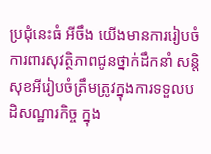ប្រជុំនេះធំ អីចឹង យើងមានការរៀបចំការពារសុវត្ថិភាពជូនថ្នាក់ដឹកនាំ សន្តិសុខអីរៀបចំត្រឹមត្រូវក្នុងការទទួលបដិសណ្ឋារកិច្ច ក្នុង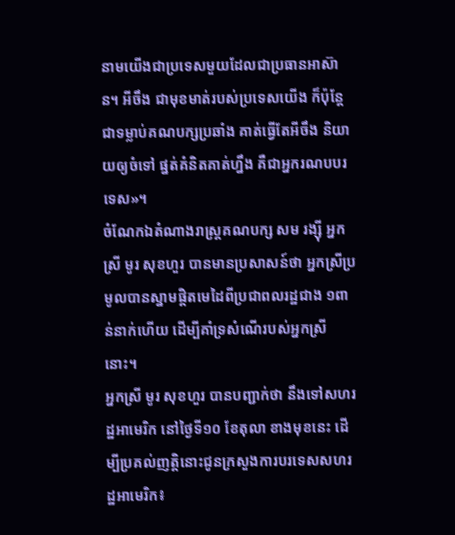នាមយើងជាប្រទេសមួយដែលជាប្រធានអាស៊ាន។ អីចឹង ជាមុខមាត់របស់ប្រទេសយើង ក៏ប៉ុន្តែ ជាទម្លាប់គណបក្សប្រឆាំង គាត់ធ្វើតែអីចឹង និយាយឲ្យចំទៅ ផ្នត់គំនិតគាត់ហ្នឹង គឺជាអ្នករណបបរទេស»។
ចំណែកឯតំណាងរាស្ត្រគណបក្ស សម រង្ស៊ី អ្នកស្រី មូរ សុខហួរ បានមានប្រសាសន៍ថា អ្នកស្រីប្រមូលបានស្នាមផ្ដិតមេដៃពីប្រជាពលរដ្ឋជាង ១ពាន់នាក់ហើយ ដើម្បីគាំទ្រសំណើរបស់អ្នកស្រីនោះ។
អ្នកស្រី មូរ សុខហួរ បានបញ្ជាក់ថា នឹងទៅសហរដ្ឋអាមេរិក នៅថ្ងៃទី១០ ខែតុលា ខាងមុខនេះ ដើម្បីប្រគល់ញត្តិនោះជូនក្រសួងការបរទេសសហរដ្ឋអាមេរិក៖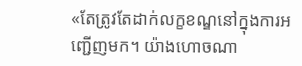«តែត្រូវតែដាក់លក្ខខណ្ឌនៅក្នុងការអញ្ជើញមក។ យ៉ាងហោចណា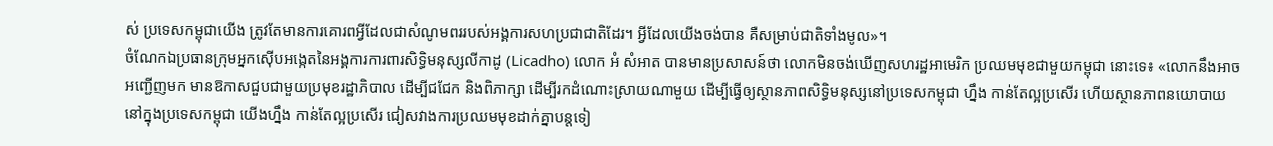ស់ ប្រទេសកម្ពុជាយើង ត្រូវតែមានការគោរពអ្វីដែលជាសំណូមពររបស់អង្គការសហប្រជាជាតិដែរ។ អ្វីដែលយើងចង់បាន គឺសម្រាប់ជាតិទាំងមូល»។
ចំណែកឯប្រធានក្រុមអ្នកស៊ើបអង្កេតនៃអង្គការការពារសិទ្ធិមនុស្សលីកាដូ (Licadho) លោក អំ សំអាត បានមានប្រសាសន៍ថា លោកមិនចង់ឃើញសហរដ្ឋអាមេរិក ប្រឈមមុខជាមួយកម្ពុជា នោះទេ៖ «លោកនឹងអាចអញ្ជើញមក មានឱកាសជួបជាមួយប្រមុខរដ្ឋាភិបាល ដើម្បីជជែក និងពិភាក្សា ដើម្បីរកដំណោះស្រាយណាមួយ ដើម្បីធ្វើឲ្យស្ថានភាពសិទ្ធិមនុស្សនៅប្រទេសកម្ពុជា ហ្នឹង កាន់តែល្អប្រសើរ ហើយស្ថានភាពនយោបាយនៅក្នុងប្រទេសកម្ពុជា យើងហ្នឹង កាន់តែល្អប្រសើរ ជៀសវាងការប្រឈមមុខដាក់គ្នាបន្តទៀ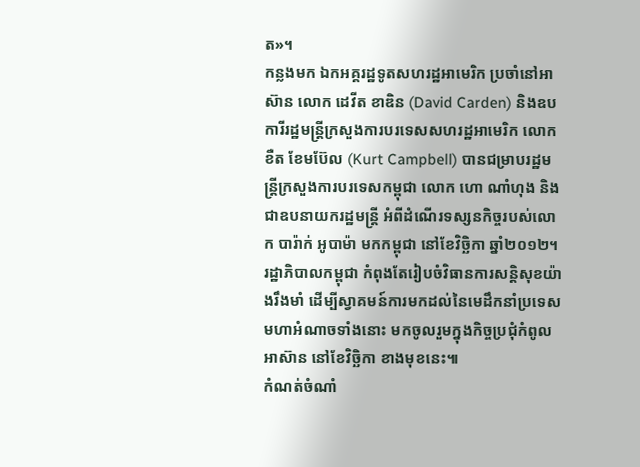ត»។
កន្លងមក ឯកអគ្គរដ្ឋទូតសហរដ្ឋអាមេរិក ប្រចាំនៅអាស៊ាន លោក ដេវីត ខាឌិន (David Carden) និងឧបការីរដ្ឋមន្ត្រីក្រសួងការបរទេសសហរដ្ឋអាមេរិក លោក ខឺត ខែមប៊ែល (Kurt Campbell) បានជម្រាបរដ្ឋមន្ត្រីក្រសួងការបរទេសកម្ពុជា លោក ហោ ណាំហុង និងជាឧបនាយករដ្ឋមន្ត្រី អំពីដំណើរទស្សនកិច្ចរបស់លោក បារ៉ាក់ អូបាម៉ា មកកម្ពុជា នៅខែវិច្ឆិកា ឆ្នាំ២០១២។
រដ្ឋាភិបាលកម្ពុជា កំពុងតែរៀបចំវិធានការសន្តិសុខយ៉ាងរឹងមាំ ដើម្បីស្វាគមន៍ការមកដល់នៃមេដឹកនាំប្រទេសមហាអំណាចទាំងនោះ មកចូលរួមក្នុងកិច្ចប្រជុំកំពូលអាស៊ាន នៅខែវិច្ឆិកា ខាងមុខនេះ៕
កំណត់ចំណាំ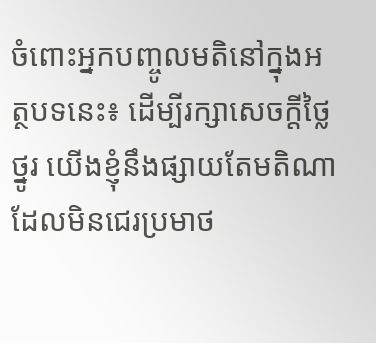ចំពោះអ្នកបញ្ចូលមតិនៅក្នុងអត្ថបទនេះ៖ ដើម្បីរក្សាសេចក្ដីថ្លៃថ្នូរ យើងខ្ញុំនឹងផ្សាយតែមតិណា ដែលមិនជេរប្រមាថ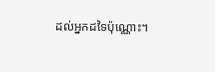ដល់អ្នកដទៃប៉ុណ្ណោះ។